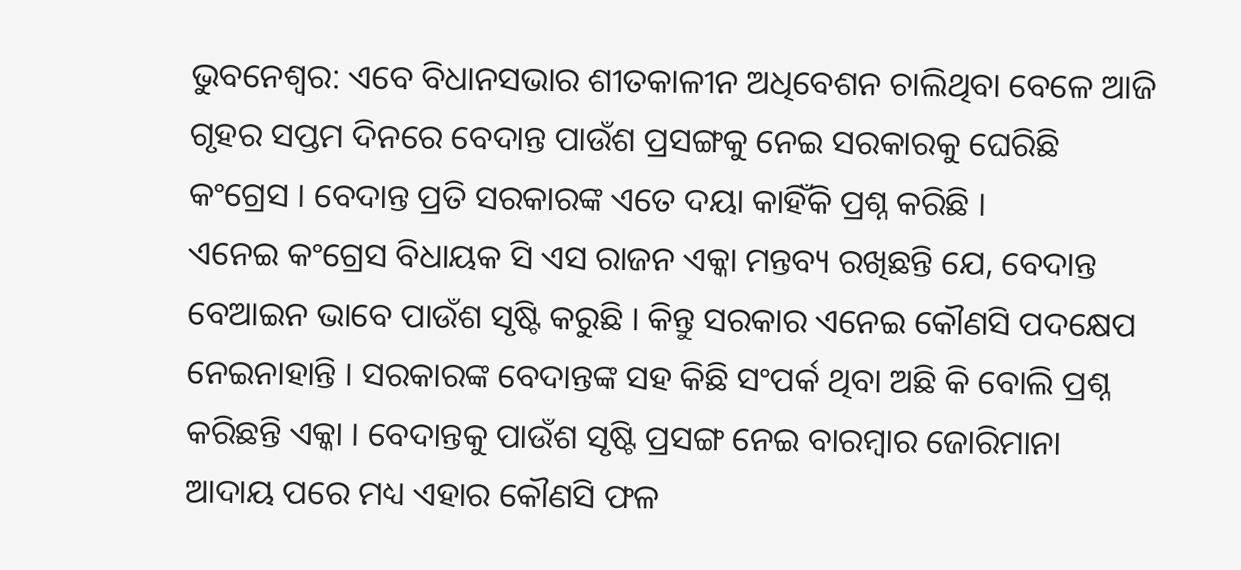ଭୁବନେଶ୍ବର: ଏବେ ବିଧାନସଭାର ଶୀତକାଳୀନ ଅଧିବେଶନ ଚାଲିଥିବା ବେଳେ ଆଜି ଗୃହର ସପ୍ତମ ଦିନରେ ବେଦାନ୍ତ ପାଉଁଶ ପ୍ରସଙ୍ଗକୁ ନେଇ ସରକାରକୁ ଘେରିଛି କଂଗ୍ରେସ । ବେଦାନ୍ତ ପ୍ରତି ସରକାରଙ୍କ ଏତେ ଦୟା କାହିଁକି ପ୍ରଶ୍ନ କରିଛି ।
ଏନେଇ କଂଗ୍ରେସ ବିଧାୟକ ସି ଏସ ରାଜନ ଏକ୍କା ମନ୍ତବ୍ୟ ରଖିଛନ୍ତି ଯେ, ବେଦାନ୍ତ ବେଆଇନ ଭାବେ ପାଉଁଶ ସୃଷ୍ଟି କରୁଛି । କିନ୍ତୁ ସରକାର ଏନେଇ କୌଣସି ପଦକ୍ଷେପ ନେଇନାହାନ୍ତି । ସରକାରଙ୍କ ବେଦାନ୍ତଙ୍କ ସହ କିଛି ସଂପର୍କ ଥିବା ଅଛି କି ବୋଲି ପ୍ରଶ୍ନ କରିଛନ୍ତି ଏକ୍କା । ବେଦାନ୍ତକୁ ପାଉଁଶ ସୃଷ୍ଟି ପ୍ରସଙ୍ଗ ନେଇ ବାରମ୍ବାର ଜୋରିମାନା ଆଦାୟ ପରେ ମଧ୍ୟ ଏହାର କୌଣସି ଫଳ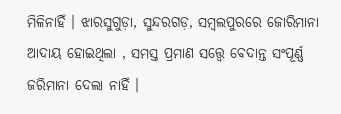ମିଳିନାହିଁ । ଝାରସୁଗୁଡ଼ା, ସୁନ୍ଦରଗଡ଼, ସମ୍ବଲପୁରରେ ଜୋରିମାନା ଆଦାୟ ହୋଇଥିଲା , ସମସ୍ତ ପ୍ରମାଣ ସତ୍ତ୍ୱେ ବେଦାନ୍ତ ସଂପୂର୍ଣ୍ଣ ଜରିମାନା ଦେଲା ନାହିଁ ।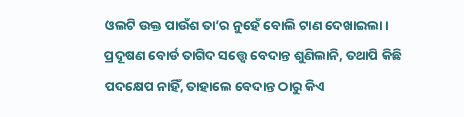ଓଲଟି ଉକ୍ତ ପାଉଁଶ ତା’ର ନୁହେଁ ବୋଲି ଟାଣ ଦେଖାଇଲା । ପ୍ରଦୂଷଣ ବୋର୍ଡ ତାଗିଦ ସତ୍ତ୍ୱେ ବେଦାନ୍ତ ଶୁଣିଲାନି, ତଥାପି କିଛି ପଦକ୍ଷେପ ନାହିଁ, ତାହାଲେ ବେଦାନ୍ତ ଠାରୁ କିଏ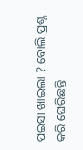ପଇସା ଖାଇଲା ? ବୋଲି ପ୍ରଶ୍ନ କରି ଘେରିଛନ୍ତି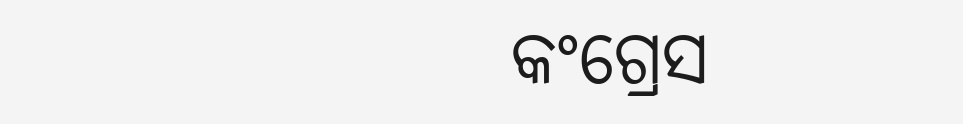କଂଗ୍ରେସ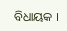ବିଧାୟକ ।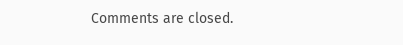Comments are closed.